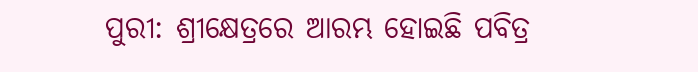ପୁରୀ: ଶ୍ରୀକ୍ଷେତ୍ରରେ ଆରମ୍ଭ ହୋଇଛି ପବିତ୍ର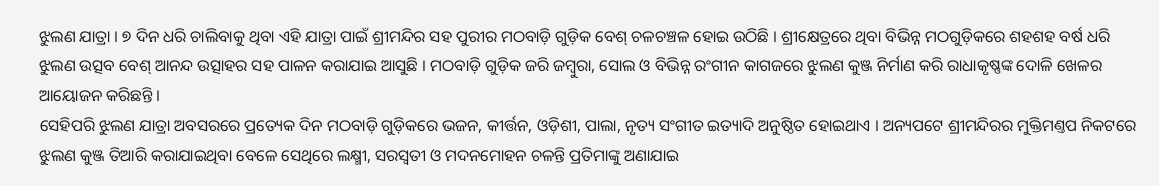ଝୁଲଣ ଯାତ୍ରା । ୭ ଦିନ ଧରି ଚାଲିବାକୁ ଥିବା ଏହି ଯାତ୍ରା ପାଇଁ ଶ୍ରୀମନ୍ଦିର ସହ ପୁରୀର ମଠବାଡ଼ି ଗୁଡ଼ିକ ବେଶ୍ ଚଳଚଞ୍ଚଳ ହୋଇ ଉଠିଛି । ଶ୍ରୀକ୍ଷେତ୍ରରେ ଥିବା ବିଭିନ୍ନ ମଠଗୁଡ଼ିକରେ ଶହଶହ ବର୍ଷ ଧରି ଝୁଲଣ ଉତ୍ସବ ବେଶ୍ ଆନନ୍ଦ ଉତ୍ସାହର ସହ ପାଳନ କରାଯାଇ ଆସୁଛି । ମଠବାଡ଼ି ଗୁଡ଼ିକ ଜରି ଜମ୍ବୁରା, ସୋଲ ଓ ବିଭିନ୍ନ ରଂଗୀନ କାଗଜରେ ଝୁଲଣ କୁଞ୍ଜ ନିର୍ମାଣ କରି ରାଧାକୃଷ୍ଣଙ୍କ ଦୋଳି ଖେଳର ଆୟୋଜନ କରିଛନ୍ତି ।
ସେହିପରି ଝୁଲଣ ଯାତ୍ରା ଅବସରରେ ପ୍ରତ୍ୟେକ ଦିନ ମଠବାଡ଼ି ଗୁଡ଼ିକରେ ଭଜନ, କୀର୍ତ୍ତନ, ଓଡ଼ିଶୀ, ପାଲା, ନୃତ୍ୟ ସଂଗୀତ ଇତ୍ୟାଦି ଅନୁଷ୍ଠିତ ହୋଇଥାଏ । ଅନ୍ୟପଟେ ଶ୍ରୀମନ୍ଦିରର ମୁକ୍ତିମଣ୍ତପ ନିକଟରେ ଝୁଲଣ କୁଞ୍ଜ ତିଆରି କରାଯାଇଥିବା ବେଳେ ସେଥିରେ ଲକ୍ଷ୍ମୀ, ସରସ୍ୱତୀ ଓ ମଦନମୋହନ ଚଳନ୍ତି ପ୍ରତିମାଙ୍କୁ ଅଣାଯାଇ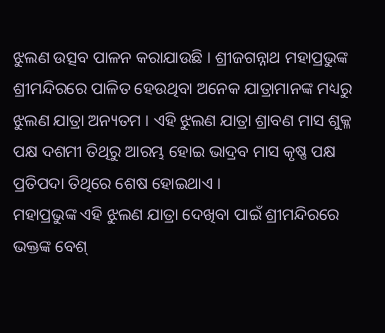ଝୁଲଣ ଉତ୍ସବ ପାଳନ କରାଯାଉଛି । ଶ୍ରୀଜଗନ୍ନାଥ ମହାପ୍ରଭୁଙ୍କ ଶ୍ରୀମନ୍ଦିରରେ ପାଳିତ ହେଉଥିବା ଅନେକ ଯାତ୍ରାମାନଙ୍କ ମଧ୍ୟରୁ ଝୁଲଣ ଯାତ୍ରା ଅନ୍ୟତମ । ଏହି ଝୁଲଣ ଯାତ୍ରା ଶ୍ରାବଣ ମାସ ଶୁକ୍ଳ ପକ୍ଷ ଦଶମୀ ତିଥିରୁ ଆରମ୍ଭ ହୋଇ ଭାଦ୍ରବ ମାସ କୃଷ୍ଣ ପକ୍ଷ ପ୍ରତିପଦା ତିଥିରେ ଶେଷ ହୋଇଥାଏ ।
ମହାପ୍ରଭୁଙ୍କ ଏହି ଝୁଲଣ ଯାତ୍ରା ଦେଖିବା ପାଇଁ ଶ୍ରୀମନ୍ଦିରରେ ଭକ୍ତଙ୍କ ବେଶ୍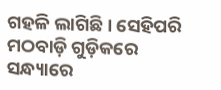ଗହଳି ଲାଗିଛି । ସେହିପରି ମଠବାଡ଼ି ଗୁଡ଼ିକରେ ସନ୍ଧ୍ୟାରେ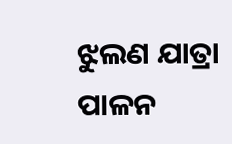ଝୁଲଣ ଯାତ୍ରା ପାଳନ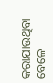କରାଯାଉଥିବା ବେଳେ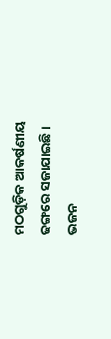ମଠଗୁଡ଼ିକ ଆକର୍ଷଣୀୟ ଢଙ୍ଗରେ ସଜାଯାଇଛି । ଭଜନ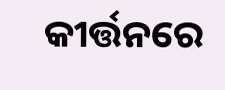କୀର୍ତ୍ତନରେ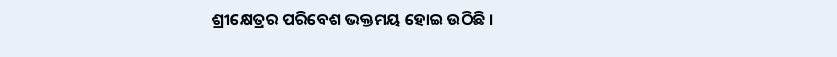ଶ୍ରୀକ୍ଷେତ୍ରର ପରିବେଶ ଭକ୍ତମୟ ହୋଇ ଉଠିଛି ।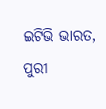ଇଟିଭି ଭାରତ, ପୁରୀ